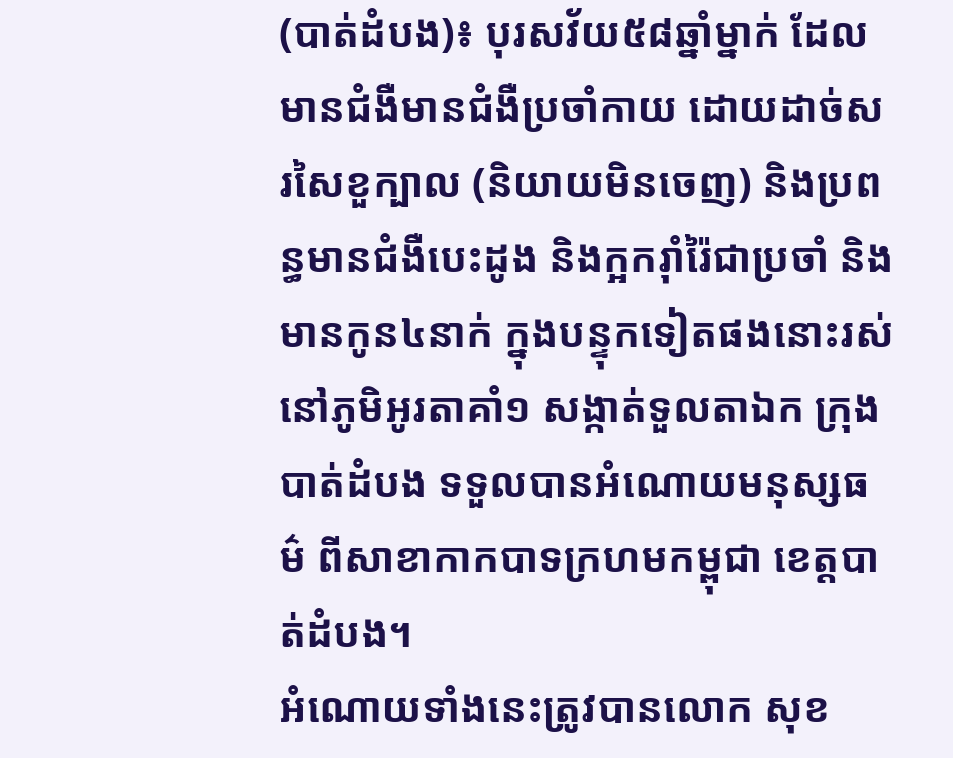(បាត់ដំបង)៖ បុរសវ័យ៥៨ឆ្នាំម្នាក់ ដែលមានជំងឺមានជំងឺប្រចាំកាយ ដោយដាច់សរសៃខួក្បាល (និយាយមិនចេញ) និងប្រពន្ធមានជំងឺបេះដូង និងក្អករ៉ាំរ៉ៃជាប្រចាំ និងមានកូន៤នាក់ ក្នុងបន្ទុកទៀតផងនោះរស់នៅភូមិអូរតាគាំ១ សង្កាត់ទួលតាឯក ក្រុងបាត់ដំបង ទទួលបានអំណោយមនុស្សធម៌ ពីសាខាកាកបាទក្រហមកម្ពុជា ខេត្តបាត់ដំបង។
អំណោយទាំងនេះត្រូវបានលោក សុខ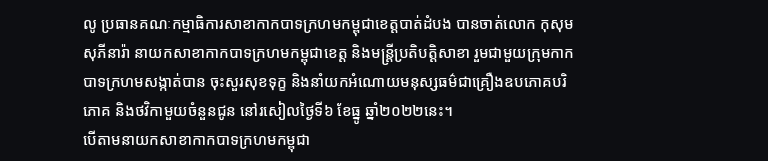លូ ប្រធានគណៈកម្មាធិការសាខាកាកបាទក្រហមកម្ពុជាខេត្តបាត់ដំបង បានចាត់លោក កុសុម សុភីនារ៉ា នាយកសាខាកាកបាទក្រហមកម្ពុជាខេត្ត និងមន្រ្តីប្រតិបត្តិសាខា រួមជាមួយក្រុមកាកបាទក្រហមសង្កាត់បាន ចុះសួរសុខទុក្ខ និងនាំយកអំណោយមនុស្សធម៌ជាគ្រឿងឧបភោគបរិភោគ និងថវិកាមួយចំនួនជូន នៅរសៀលថ្ងៃទី៦ ខែធ្នូ ឆ្នាំ២០២២នេះ។
បើតាមនាយកសាខាកាកបាទក្រហមកម្ពុជា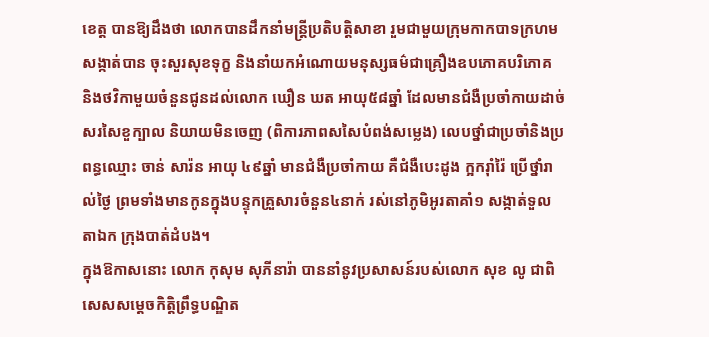ខេត្ត បានឱ្យដឹងថា លោកបានដឹកនាំមន្រ្តីប្រតិបត្តិសាខា រួមជាមួយក្រុមកាកបាទក្រហមសង្កាត់បាន ចុះសួរសុខទុក្ខ និងនាំយកអំណោយមនុស្សធម៌ជាគ្រឿងឧបភោគបរិភោគ និងថវិកាមួយចំនួនជូនដល់លោក ឃឿន ឃត អាយុ៥៨ឆ្នាំ ដែលមានជំងឺប្រចាំកាយដាច់សរសៃខួក្បាល និយាយមិនចេញ (ពិការភាពសសៃបំពង់សម្លេង) លេបថ្នាំជាប្រចាំនិងប្រពន្ធឈ្មោះ ចាន់ សារ៉ន អាយុ ៤៩ឆ្នាំ មានជំងឺប្រចាំកាយ គឺជំងឺបេះដូង ក្អករ៉ាំរ៉ៃ ប្រើថ្នាំរាល់ថ្ងៃ ព្រមទាំងមានកូនក្នុងបន្ទុកគ្រួសារចំនួន៤នាក់ រស់នៅភូមិអូរតាគាំ១ សង្កាត់ទួលតាឯក ក្រុងបាត់ដំបង។
ក្នុងឱកាសនោះ លោក កុសុម សុភីនារ៉ា បាននាំនូវប្រសាសន៍របស់លោក សុខ លូ ជាពិសេសសម្តេចកិត្តិព្រឹទ្ធបណ្ឌិត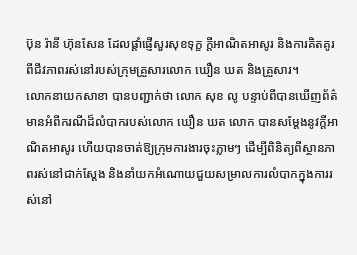ប៊ុន រ៉ានី ហ៊ុនសែន ដែលផ្តាំផ្ញើសួរសុខទុក្ខ ក្តីអាណិតអាសូរ និងការគិតគូរពីជីវភាពរស់នៅរបស់ក្រុមគ្រួសារលោក ឃឿន ឃត និងគ្រួសារ។
លោកនាយកសាខា បានបញ្ជាក់ថា លោក សុខ លូ បន្ទាប់ពីបានឃើញព័ត៌មានអំពីករណីដ៏លំបាករបស់លោក ឃឿន ឃត លោក បានសម្តែងនូវក្តីអាណិតអាសូរ ហើយបានចាត់ឱ្យក្រុមការងារចុះភ្លាមៗ ដើម្បីពិនិត្យពីស្ថានភាពរស់នៅជាក់ស្តែង និងនាំយកអំណោយជួយសម្រាលការលំបាកក្នុងការរស់នៅ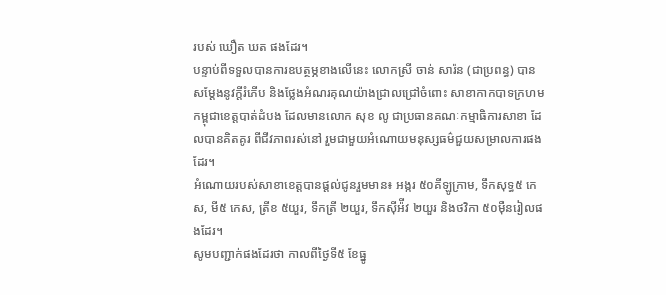របស់ ឃឿត ឃត ផងដែរ។
បន្ទាប់ពីទទួលបានការឧបត្ថម្ភខាងលើនេះ លោកស្រី ចាន់ សារ៉ន (ជាប្រពន្ធ) បានសម្តែងនូវក្តីរំភើប និងថ្លែងអំណរគុណយ៉ាងជ្រាលជ្រៅចំពោះ សាខាកាកបាទក្រហមកម្ពុជាខេត្តបាត់ដំបង ដែលមានលោក សុខ លូ ជាប្រធានគណៈកម្មាធិការសាខា ដែលបានគិតគូរ ពីជីវភាពរស់នៅ រួមជាមួយអំណោយមនុស្សធម៌ជួយសម្រាលការផងដែរ។
អំណោយរបស់សាខាខេត្តបានផ្ដល់ជូនរួមមាន៖ អង្ករ ៥០គីឡូក្រាម, ទឹកសុទ្ធ៥ កេស, មី៥ កេស, ត្រីខ ៥យួរ, ទឹកត្រី ២យួរ, ទឹកស៊ីអ៉ីវ ២យួរ និងថវិកា ៥០ម៉ឺនរៀលផងដែរ។
សូមបញ្ជាក់ផងដែរថា កាលពីថ្ងៃទី៥ ខែធ្នូ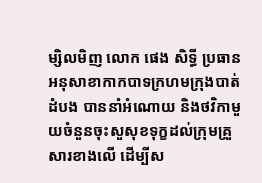ម្សិលមិញ លោក ផេង សិទ្ធី ប្រធានអនុសាខាកាកបាទក្រហមក្រុងបាត់ដំបង បាននាំអំណោយ និងថវិកាមួយចំនួនចុះសួសុខទុក្ខដល់ក្រុមគ្រួសារខាងលើ ដើម្បីស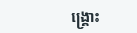ង្រ្គោះ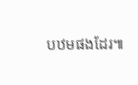បឋមផងដែរ៕